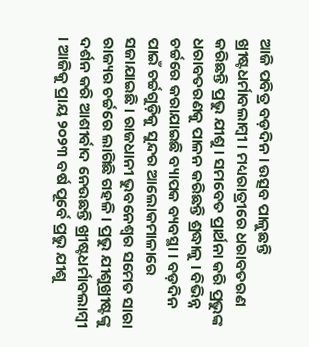ଆଜି ପବିତ୍ର ବଡ଼ଦିନ । ଉତ୍ସବ ପାଳୁଛନ୍ତି ଖ୍ରୀଷ୍ଟଧର୍ମାବଲାମ୍ବୀ । ମଧ୍ୟରାତ୍ରୀରେ ଧରାବତରଣ କରିଛନ୍ତି ପ୍ରଭୁ ଯୀଶୁ । ସମବେତ ପ୍ରାର୍ଥନା କରି ପ୍ରଭୁଙ୍କ ଧରାବତରଣକୁ ପାଳନ କରିଛନ୍ତି ଶ୍ରଦ୍ଧାଳୁ । ବିଭିନ୍ନ ଚର୍ଚ୍ଚରେ କରାଯାଇଛି ବ୍ୟାପକ ବ୍ୟବସ୍ଥା । ବଡ଼ଦିନ ପାଇଁ ଚର୍ଚ୍ଚଗୁଡ଼ିକୁ ସୁନ୍ଦର ଆଲୋକମାଳାରେ ସଜାଯାଇଛି । ରାଜଧାନୀ ଭୁବନେଶ୍ବର ସମେତ ସାରା ରାଜ୍ୟର ଚର୍ଚ୍ଚରେ ଲାଗିଛି ଗହଳି । ପ୍ରଭୁ ଯୀଶୁଖ୍ରୀଷ୍ଟଙ୍କୁ ଦର୍ଶନ କରି ଆଶୀର୍ବାଦ ନେଉଛନ୍ତି ଖ୍ରୀଷ୍ଟଧର୍ମାବଲାମ୍ବୀ । ଆଜିକୁ ପ୍ରାୟ ୨୦୨୩ ବର୍ଷ ପୂର୍ବେ ପ୍ରଭୁ ଯୀଶୁ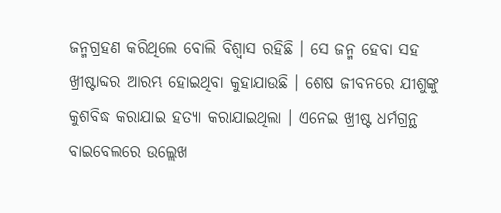ଜନ୍ମଗ୍ରହଣ କରିଥିଲେ ବୋଲି ବିଶ୍ବାସ ରହିଛି । ସେ ଜନ୍ମ ହେବା ସହ ଖ୍ରୀଷ୍ଟାବ୍ଦର ଆରମ୍ଭ ହୋଇଥିବା କୁହାଯାଉଛି । ଶେଷ ଜୀବନରେ ଯୀଶୁଙ୍କୁ କୁଶବିଦ୍ଧ କରାଯାଇ ହତ୍ୟା କରାଯାଇଥିଲା । ଏନେଇ ଖ୍ରୀଷ୍ଟ ଧର୍ମଗ୍ରନ୍ଥ ବାଇବେଲରେ ଉଲ୍ଲେଖ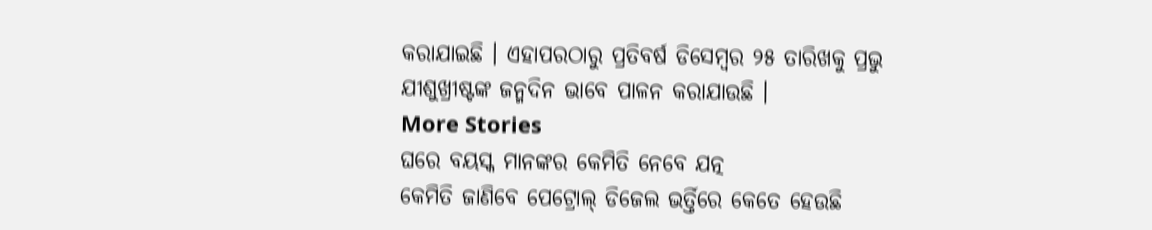କରାଯାଇଛି । ଏହାପରଠାରୁ ପ୍ରତିବର୍ଷ ଡିସେମ୍ବର ୨୫ ତାରିଖକୁ ପ୍ରଭୁ ଯୀଶୁଖ୍ରୀଷ୍ଟଙ୍କ ଜନ୍ମଦିନ ଭାବେ ପାଳନ କରାଯାଉଛି ।
More Stories
ଘରେ ବୟସ୍କ ମାନଙ୍କର କେମିତି ନେବେ ଯତ୍ନ
କେମିତି ଜାଣିବେ ପେଟ୍ରୋଲ୍ ଡିଜେଲ ଭର୍ତ୍ତିରେ କେତେ ହେଉଛି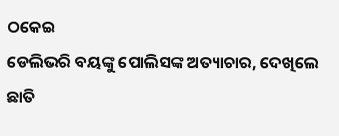ଠକେଇ
ଡେଲିଭରି ବୟଙ୍କୁ ପୋଲିସଙ୍କ ଅତ୍ୟାଚାର, ଦେଖିଲେ ଛାତି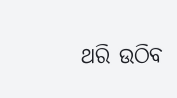ଥରି ଉଠିବ